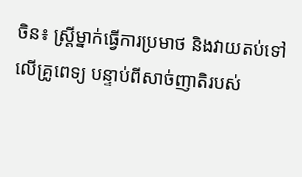ចិន៖ ស្រ្តីម្នាក់ធ្វើការប្រមាថ និងវាយតប់ទៅលើគ្រូពេទ្យ បន្ទាប់ពីសាច់ញាតិរបស់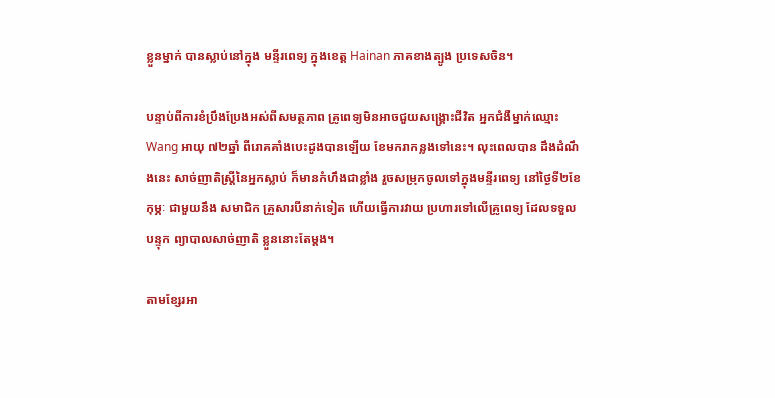ខ្លួនម្នាក់ បានស្លាប់នៅក្នុង មន្ទីរពេទ្យ ក្នុងខេត្ត Hainan ភាគខាងត្បូង ប្រទេសចិន។

បន្ទាប់ពីការខំប្រឹងប្រែងអស់ពីសមត្ថភាព គ្រូពេទ្យមិនអាចជួយសង្រ្គោះជីវិត អ្នកជំងឺម្នាក់ឈ្មោះ Wang អាយុ ៧២ឆ្នាំ ពីរោគគាំងបេះដូងបានឡើយ ខែមករាកន្លងទៅនេះ។ លុះពេលបាន ដឹងដំណឹងនេះ សាច់ញាតិស្ដ្រីនៃអ្នកស្លាប់ ក៏មានកំហឹងជាខ្លាំង រួចសម្រុកចូលទៅក្នុងមន្ទីរពេទ្យ នៅថ្ងៃទី២ខែកុម្ភៈ ជាមួយនឹង សមាជិក គ្រួសារបីនាក់ទៀត ហើយធ្វើការវាយ ប្រហារទៅលើគ្រូពេទ្យ ដែលទទួលបន្ទុក ព្យាបាលសាច់ញាតិ ខ្លួននោះតែម្តង។

តាមខ្សែរអា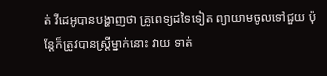ត់ វីដេអូបានបង្ហាញថា គ្រូពេទ្យដទៃទៀត ព្យាយាមចូលទៅជួយ ប៉ុន្តែក៏ត្រូវបានស្រ្តីម្នាក់នោះ វាយ ទាត់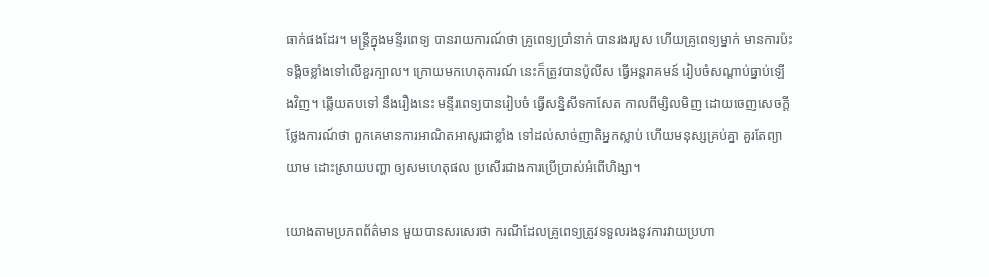ធាក់ផងដែរ។ មន្រ្តីក្នុងមន្ទីរពេទ្យ បានរាយការណ៍ថា គ្រូពេទ្យប្រាំនាក់ បានរងរបួស ហើយគ្រូពេទ្យម្នាក់ មានការប៉ះទង្គិចខ្លាំងទៅលើខួរក្បាល។ ក្រោយមកហេតុការណ៍ នេះក៏ត្រូវបានប៉ូលីស ធ្វើអន្តរាគមន៍ រៀបចំសណ្តាប់ធ្នាប់ឡើងវិញ។ ឆ្លើយតបទៅ នឹងរឿងនេះ មន្ទីរពេទ្យបានរៀបចំ ធ្វើសន្និសីទកាសែត កាលពីម្សិលមិញ ដោយចេញសេចក្តីថ្លែងការណ៍ថា ពួកគេមានការអាណិតអាសូរជាខ្លាំង ទៅដល់សាច់ញាតិអ្នកស្លាប់ ហើយមនុស្សគ្រប់គ្នា គួរតែព្យាយាម ដោះស្រាយបញ្ហា ឲ្យសមហេតុផល ប្រសើរជាងការប្រើប្រាស់អំពើហិង្សា។

យោងតាមប្រភពព័ត៌មាន មួយបានសរសេរថា ករណីដែលគ្រូពេទ្យត្រូវទទួលរងនូវការវាយប្រហា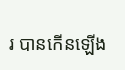រ បានកើនឡើង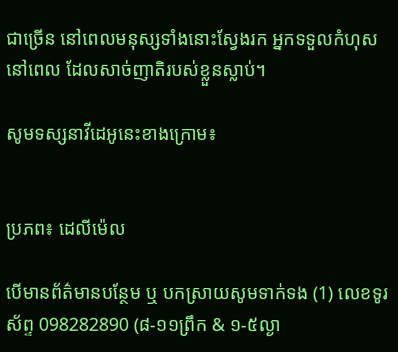ជាច្រើន នៅពេលមនុស្សទាំងនោះស្វែងរក អ្នកទទួលកំហុសនៅពេល ដែលសាច់ញាតិរបស់ខ្លួនស្លាប់។

សូមទស្សនាវីដេអូនេះខាងក្រោម៖


ប្រភព៖ ដេលីម៉េល

បើមានព័ត៌មានបន្ថែម ឬ បកស្រាយសូមទាក់ទង (1) លេខទូរស័ព្ទ 098282890 (៨-១១ព្រឹក & ១-៥ល្ងា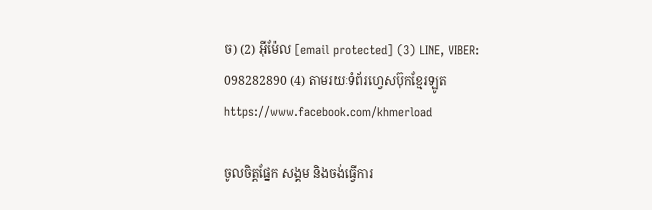ច) (2) អ៊ីម៉ែល [email protected] (3) LINE, VIBER: 098282890 (4) តាមរយៈទំព័រហ្វេសប៊ុកខ្មែរឡូត https://www.facebook.com/khmerload

ចូលចិត្តផ្នែក សង្គម និងចង់ធ្វើការ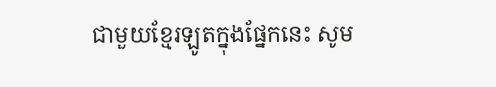ជាមួយខ្មែរឡូតក្នុងផ្នែកនេះ សូម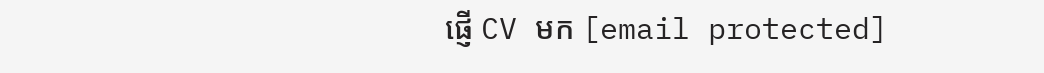ផ្ញើ CV មក [email protected]